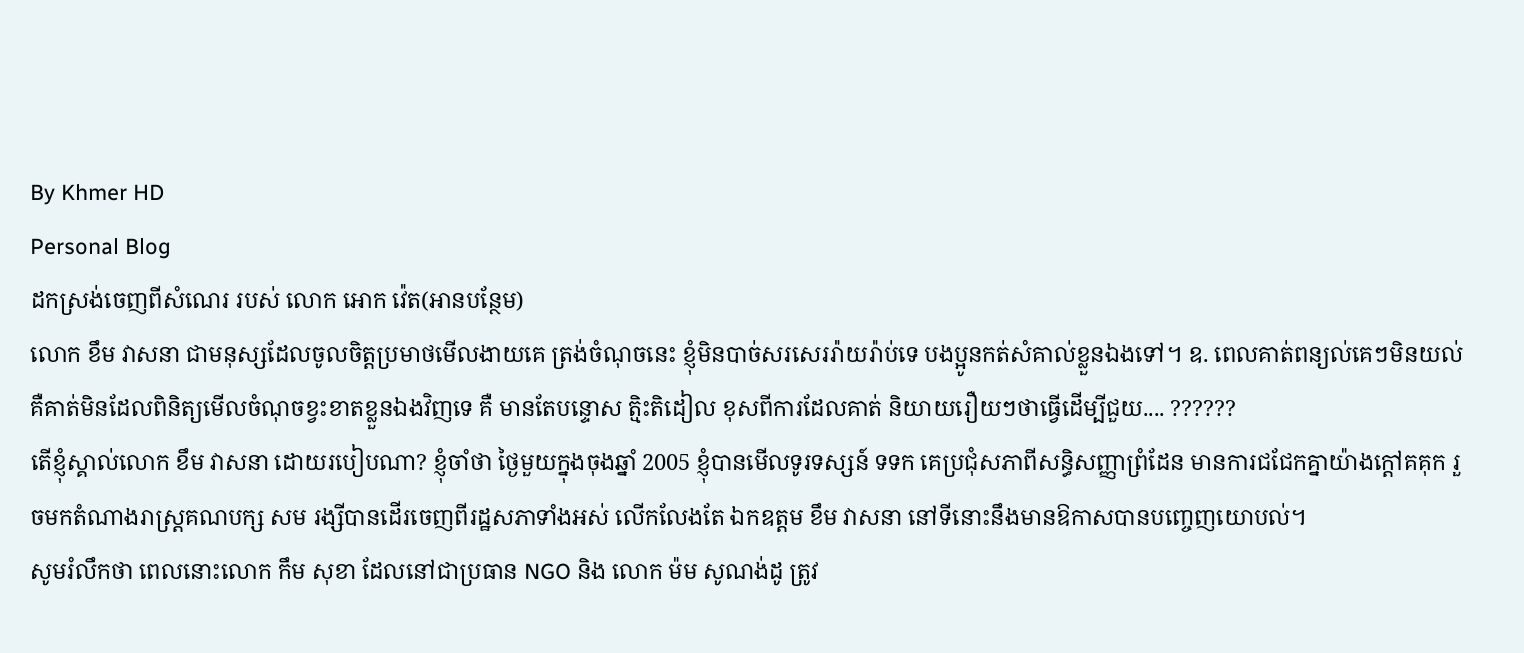By Khmer HD
Personal Blog
ដកស្រង់ចេញពីសំណេរ របស់ លោក អោក វ៉េត(អានបន្ថែម)
លោក ខឹម វាសនា ជាមនុស្សដែលចូលចិត្តប្រមាថមើលងាយគេ ត្រង់ចំណុចនេះ ខ្ញុំមិនបាច់សរសេររ៉ាយរ៉ាប់ទេ បងប្អូនកត់សំគាល់ខ្លួនឯងទៅ។ ឧ. ពេលគាត់ពន្យល់គេៗមិនយល់ គឺគាត់មិនដែលពិនិត្យមើលចំណុចខ្វះខាតខ្លួនឯងវិញទេ គឺ មានតែបន្ទោស ត្មិះតិដៀល ខុសពីការដែលគាត់ និយាយរឿយៗថាធ្វើដើម្បីជួយ.... ??????
តើខ្ញុំស្គាល់លោក ខឹម វាសនា ដោយរបៀបណា? ខ្ញុំចាំថា ថ្ងៃមួយក្នុងចុងឆ្នាំ 2005 ខ្ញុំបានមើលទូរទស្សន៍ ទទក គេប្រជុំសភាពីសន្ធិសញ្ញាព្រំដែន មានការជជែកគ្នាយ៉ាងក្តៅគគុក រួចមកតំណាងរាស្រ្តគណបក្ស សម រង្សីបានដើរចេញពីរដ្ឋសភាទាំងអស់ លើកលែងតែ ឯកឧត្តម ខឹម វាសនា នៅទីនោះនឹងមានឱកាសបានបញ្ចេញយោបល់។
សូមរំលឹកថា ពេលនោះលោក កឹម សុខា ដែលនៅជាប្រធាន NGO និង លោក ម៉ម សូណង់ដូ ត្រូវ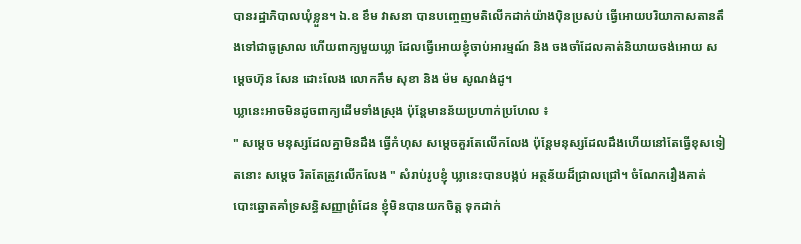បានរដ្ឋាភិបាលឃុំខ្លួន។ ឯ.ឧ ខឹម វាសនា បានបញ្ចេញមតិលើកដាក់យ៉ាងប៉ិនប្រសប់ ធ្វើអោយបរិយាកាសតានតឹងទៅជាធូស្រាល ហើយពាក្យមួយឃ្លា ដែលធ្វើអោយខ្ញុំចាប់អារម្មណ៍ និង ចងចាំដែលគាត់និយាយចង់អោយ សម្តេចហ៊ុន សែន ដោះលែង លោកកឹម សុខា និង ម៉ម សូណង់ដូ។
ឃ្លានេះអាចមិនដូចពាក្យដើមទាំងស្រុង ប៉ុន្តែមានន័យប្រហាក់ប្រហែល ៖
" សម្ដេច មនុស្សដែលគ្នាមិនដឹង ធ្វើកំហុស សម្តេចគួរតែលើកលែង ប៉ុន្តែមនុស្សដែលដឹងហើយនៅតែធ្វើខុសទៀតនោះ សម្តេច រិតតែត្រូវលើកលែង " សំរាប់រូបខ្ញុំ ឃ្លានេះបានបង្កប់ អត្ថន័យដ៏ជ្រាលជ្រៅ។ ចំណែករឿងគាត់បោះឆ្នោតគាំទ្រសន្ធិសញ្ញាព្រំដែន ខ្ញុំមិនបានយកចិត្ត ទុកដាក់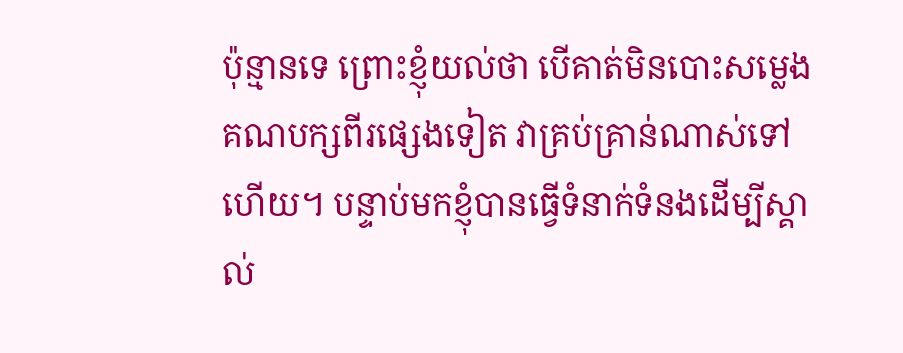ប៉ុន្មានទេ ព្រោះខ្ញុំយល់ថា បើគាត់មិនបោះសម្លេងគណបក្សពីរផ្សេងទៀត វាគ្រប់គ្រាន់ណាស់ទៅហើយ។ បន្ទាប់មកខ្ញុំបានធ្វើទំនាក់ទំនងដើម្បីស្គាល់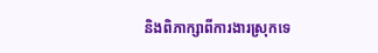និងពិភាក្សាពីការងារស្រុកទេ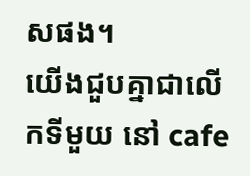សផង។
យើងជួបគ្នាជាលើកទីមួយ នៅ cafe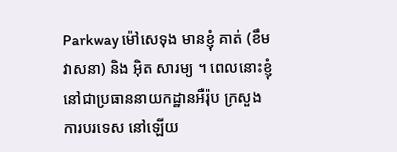Parkway ម៉ៅសេទុង មានខ្ញុំ គាត់ (ខឹម វាសនា) និង អ៊ិត សារម្យ ។ ពេលនោះខ្ញុំនៅជាប្រធាននាយកដ្ឋានអឺរ៉ុប ក្រសួងការបរទេស នៅឡើយ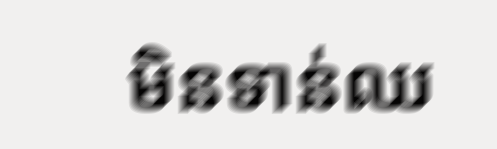មិនទាន់ឈ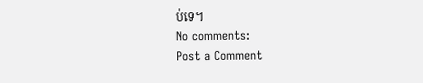ប់ទេ។
No comments:
Post a Comment